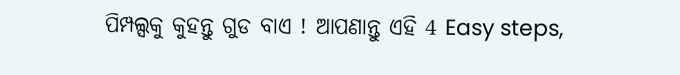ପିମ୍ପଲ୍ସକୁ କୁହନ୍ତୁ ଗୁଡ ବାଏ ! ଆପଣାନ୍ତୁ ଏହି 4 Easy steps,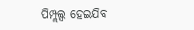ପିମ୍ପ୍ଲଲ୍ସ ହେଇଯିବ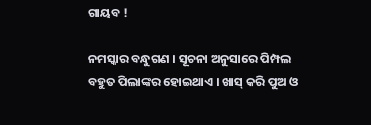ଗାୟବ !

ନମସ୍କାର ବନ୍ଧୁଗଣ । ସୂଚନା ଅନୁସାରେ ପିମ୍ପଲ ବହୁତ ପିଲାଙ୍କର ହୋଇଥାଏ । ଖାସ୍ କରି ପୁଅ ଓ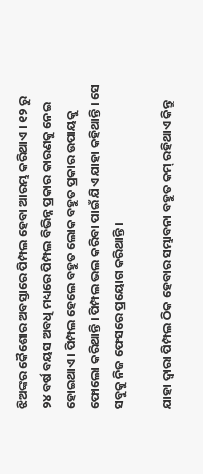ଝିଅଙ୍କର କୈଶୋର ଅବସ୍ତାରେ ପିମ୍ପଲ ହେବା ଆରମ୍ଭ କରିଥାଏ । ୧୨ ରୁ ୨୪ ବର୍ଷ ବୟସ ଅବଧି ମଧ୍ୟରେ ପିମ୍ପଲ ବିଭିନ୍ନ ପ୍ରକାର କାରଣକୁ ନେଇ ହୋଇଥାଏ । ପିମ୍ପଲ ହେଲେ ବହୁତ ଲୋକ ବହୁତ ପ୍ରକାର ଉପାୟକୁ ଫୋଲୋ କରିଥାନ୍ତି । ପିମ୍ପଲ ଭଲ କରିବା ପାଇଁ ଯିଏ ଯାହା କହିଥାନ୍ତି । ସେ ସବୁକୁ ନିଜ ଫେସରେ ପ୍ରୟୋଗ କରିଥାନ୍ତି ।

ଯାହା ଦ୍ଵାରା ପିମ୍ପଲ ଠିକ ହେବାର ସମ୍ଭାବନା ବହୁତ କମ୍ ରହିଥାଏ କିନ୍ତୁ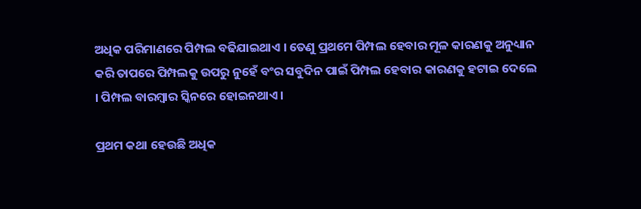ଅଧିକ ପରିମାଣରେ ପିମ୍ପଲ ବଢିଯାଇଥାଏ । ତେଣୁ ପ୍ରଥମେ ପିମ୍ପଲ ହେବାର ମୂଳ କାରଣକୁ ଅନୁଧ୍ୟାନ କରି ତାପରେ ପିମ୍ପଲକୁ ଉପରୁ ନୁହେଁ ବଂର ସବୁଦିନ ପାଇଁ ପିମ୍ପଲ ହେବାର କାରଣକୁ ହଟାଇ ଦେଲେ । ପିମ୍ପଲ ବାରମ୍ବାର ସ୍କିନରେ ହୋଇନଥାଏ ।

ପ୍ରଥମ କଥା ହେଉଛି ଅଧିକ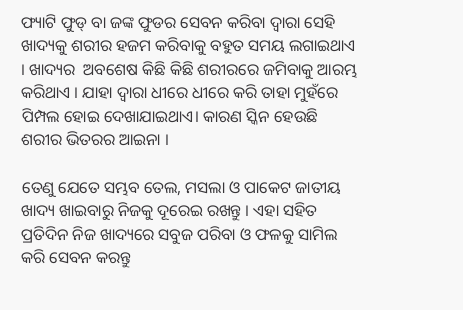ଫ୍ୟାଟି ଫୁଡ୍ ବା ଜଙ୍କ ଫୁଡର ସେବନ କରିବା ଦ୍ଵାରା ସେହି ଖାଦ୍ୟକୁ ଶରୀର ହଜମ କରିବାକୁ ବହୁତ ସମୟ ଲଗାଇଥାଏ । ଖାଦ୍ୟର  ଅବଶେଷ କିଛି କିଛି ଶରୀରରେ ଜମିବାକୁ ଆରମ୍ଭ କରିଥାଏ । ଯାହା ଦ୍ଵାରା ଧୀରେ ଧୀରେ କରି ତାହା ମୁହଁରେ ପିମ୍ପଲ ହୋଇ ଦେଖାଯାଇଥାଏ। କାରଣ ସ୍କିନ ହେଉଛି ଶରୀର ଭିତରର ଆଇନା ।

ତେଣୁ ଯେତେ ସମ୍ଭବ ତେଲ, ମସଲା ଓ ପାକେଟ ଜାତୀୟ ଖାଦ୍ୟ ଖାଇବାରୁ ନିଜକୁ ଦୂରେଇ ରଖନ୍ତୁ । ଏହା ସହିତ ପ୍ରତିଦିନ ନିଜ ଖାଦ୍ୟରେ ସବୁଜ ପରିବା ଓ ଫଳକୁ ସାମିଲ କରି ସେବନ କରନ୍ତୁ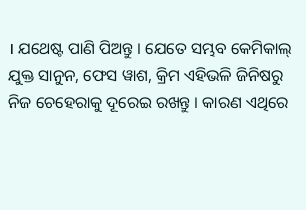। ଯଥେଷ୍ଟ ପାଣି ପିଅନ୍ତୁ । ଯେତେ ସମ୍ଭବ କେମିକାଲ୍ ଯୁକ୍ତ ସାନୁନ, ଫେସ ୱାଶ, କ୍ରିମ ଏହିଭଳି ଜିନିଷରୁ ନିଜ ଚେହେରାକୁ ଦୂରେଇ ରଖନ୍ତୁ । କାରଣ ଏଥିରେ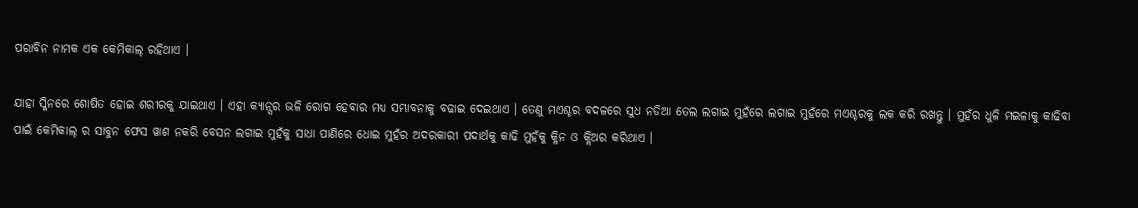ପରାବିନ ନାମକ ଏକ କେମିକାଲ୍ ରହିଥାଏ ।

ଯାହା ସ୍କିନରେ ଶୋଷିତ ହୋଇ ଶରୀରକୁ ଯାଇଥାଏ । ଏହା କ୍ୟାନ୍ସର ଭଳି ରୋଗ ହେବାର ମଧ୍ୟ ସମ୍ଭାବନାକୁ ବଢାଇ ଦେଇଥାଏ । ତେଣୁ ମଏଶ୍ଚର ବଦଳରେ ସୁଧ ନଡିଆ ତେଲ ଲଗାଇ ମୁହଁରେ ଲଗାଇ ମୁହଁରେ ମଏଶ୍ଚରକୁ ଲକ କରି ରଖନ୍ତୁ । ମୁହଁର ଧୁଳି ମଇଳାକୁ କାଢିବା ପାଇଁ କେମିକାଲ୍ ର ସାବୁନ ଫେସ ୱାଶ ନକରି ବେସନ ଲଗାଇ ମୁହଁକୁ ସାଧା ପାଣିରେ ଧୋଇ ମୁହଁର ଅଦରକାରୀ ପଦାର୍ଥକୁ କାଢି ମୁହଁକୁ କ୍ଳିନ ଓ କ୍ଲିଅର କରିଥାଏ ।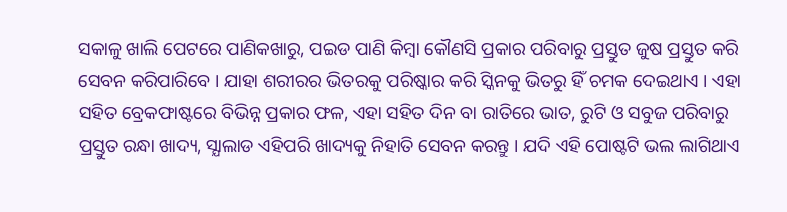ସକାଳୁ ଖାଲି ପେଟରେ ପାଣିକଖାରୁ, ପଇଡ ପାଣି କିମ୍ବା କୌଣସି ପ୍ରକାର ପରିବାରୁ ପ୍ରସ୍ତୁତ ଜୁଷ ପ୍ରସ୍ତୁତ କରି ସେବନ କରିପାରିବେ । ଯାହା ଶରୀରର ଭିତରକୁ ପରିଷ୍କାର କରି ସ୍କିନକୁ ଭିତରୁ ହିଁ ଚମକ ଦେଇଥାଏ । ଏହା ସହିତ ବ୍ରେକଫାଷ୍ଟରେ ବିଭିନ୍ନ ପ୍ରକାର ଫଳ, ଏହା ସହିତ ଦିନ ବା ରାତିରେ ଭାତ, ରୁଟି ଓ ସବୁଜ ପରିବାରୁ ପ୍ରସ୍ତୁତ ରନ୍ଧା ଖାଦ୍ୟ, ସ୍ଯାଲାଡ ଏହିପରି ଖାଦ୍ୟକୁ ନିହାତି ସେବନ କରନ୍ତୁ । ଯଦି ଏହି ପୋଷ୍ଟଟି ଭଲ ଲାଗିଥାଏ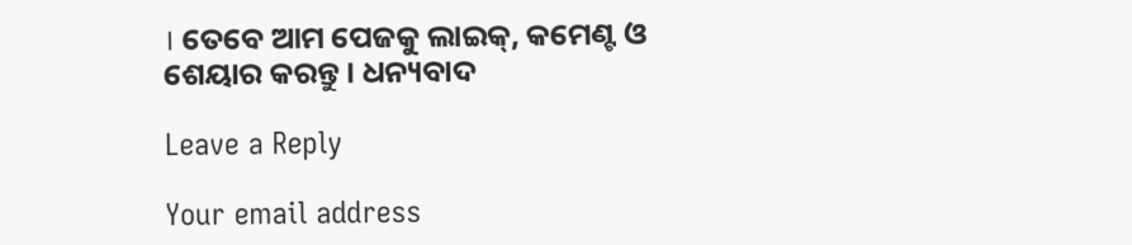। ତେବେ ଆମ ପେଜକୁ ଲାଇକ୍, କମେଣ୍ଟ ଓ ଶେୟାର କରନ୍ତୁ । ଧନ୍ୟବାଦ

Leave a Reply

Your email address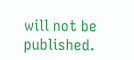will not be published.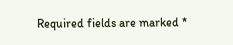Required fields are marked *